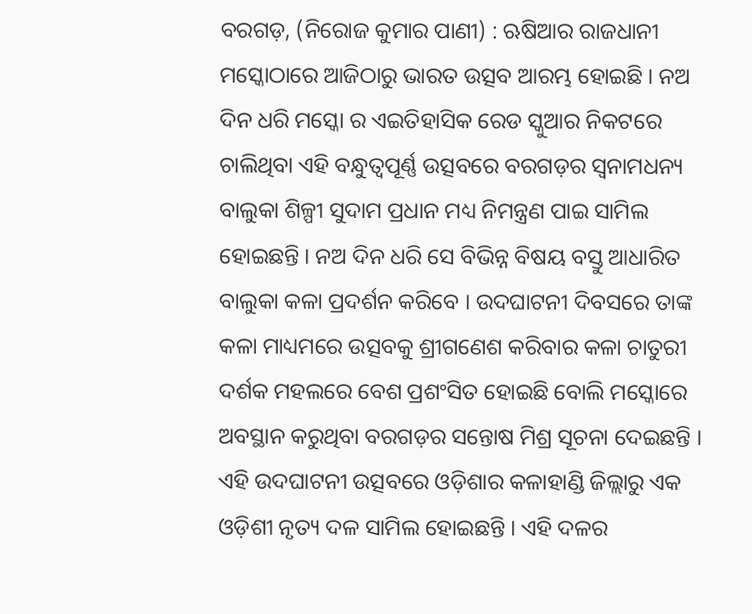ବରଗଡ଼, (ନିରୋଜ କୁମାର ପାଣୀ) : ଋଷିଆର ରାଜଧାନୀ ମସ୍କୋଠାରେ ଆଜିଠାରୁ ଭାରତ ଉତ୍ସବ ଆରମ୍ଭ ହୋଇଛି । ନଅ ଦିନ ଧରି ମସ୍କୋ ର ଏଇତିହାସିକ ରେଡ ସ୍କୁଆର ନିକଟରେ ଚାଲିଥିବା ଏହି ବନ୍ଧୁତ୍ୱପୂର୍ଣ୍ଣ ଉତ୍ସବରେ ବରଗଡ଼ର ସ୍ୱନାମଧନ୍ୟ ବାଲୁକା ଶିଳ୍ପୀ ସୁଦାମ ପ୍ରଧାନ ମଧ୍ୟ ନିମନ୍ତ୍ରଣ ପାଇ ସାମିଲ ହୋଇଛନ୍ତି । ନଅ ଦିନ ଧରି ସେ ବିଭିନ୍ନ ବିଷୟ ବସ୍ତୁ ଆଧାରିତ ବାଲୁକା କଳା ପ୍ରଦର୍ଶନ କରିବେ । ଉଦଘାଟନୀ ଦିବସରେ ତାଙ୍କ କଳା ମାଧ୍ୟମରେ ଉତ୍ସବକୁ ଶ୍ରୀଗଣେଶ କରିବାର କଳା ଚାତୁରୀ ଦର୍ଶକ ମହଲରେ ବେଶ ପ୍ରଶଂସିତ ହୋଇଛି ବୋଲି ମସ୍କୋରେ ଅବସ୍ଥାନ କରୁଥିବା ବରଗଡ଼ର ସନ୍ତୋଷ ମିଶ୍ର ସୂଚନା ଦେଇଛନ୍ତି । ଏହି ଉଦଘାଟନୀ ଉତ୍ସବରେ ଓଡ଼ିଶାର କଳାହାଣ୍ଡି ଜିଲ୍ଲାରୁ ଏକ ଓଡ଼ିଶୀ ନୃତ୍ୟ ଦଳ ସାମିଲ ହୋଇଛନ୍ତି । ଏହି ଦଳର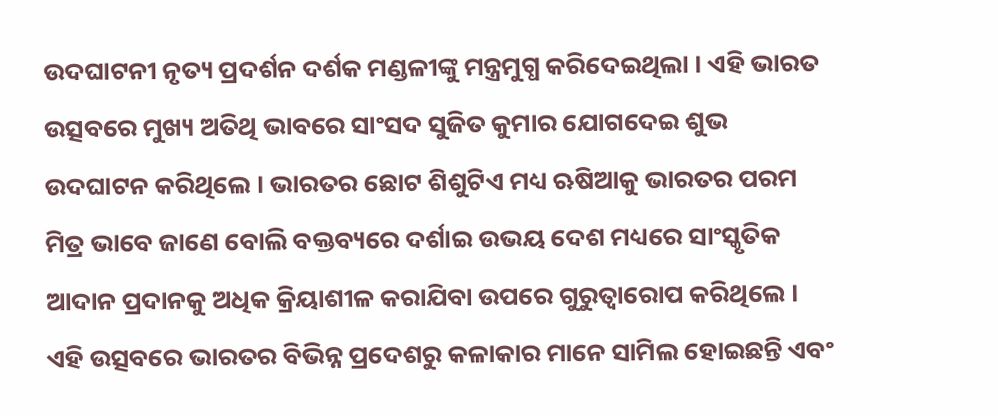ଉଦଘାଟନୀ ନୃତ୍ୟ ପ୍ରଦର୍ଶନ ଦର୍ଶକ ମଣ୍ଡଳୀଙ୍କୁ ମନ୍ତ୍ରମୁଗ୍ଧ କରିଦେଇଥିଲା । ଏହି ଭାରତ ଉତ୍ସବରେ ମୁଖ୍ୟ ଅତିଥି ଭାବରେ ସାଂସଦ ସୁଜିତ କୁମାର ଯୋଗଦେଇ ଶୁଭ ଉଦଘାଟନ କରିଥିଲେ । ଭାରତର ଛୋଟ ଶିଶୁଟିଏ ମଧ୍ୟ ଋଷିଆକୁ ଭାରତର ପରମ ମିତ୍ର ଭାବେ ଜାଣେ ବୋଲି ବକ୍ତବ୍ୟରେ ଦର୍ଶାଇ ଉଭୟ ଦେଶ ମଧ୍ୟରେ ସାଂସ୍କୃତିକ ଆଦାନ ପ୍ରଦାନକୁ ଅଧିକ କ୍ରିୟାଶୀଳ କରାଯିବା ଉପରେ ଗୁରୁତ୍ୱାରୋପ କରିଥିଲେ । ଏହି ଉତ୍ସବରେ ଭାରତର ବିଭିନ୍ନ ପ୍ରଦେଶରୁ କଳାକାର ମାନେ ସାମିଲ ହୋଇଛନ୍ତି ଏବଂ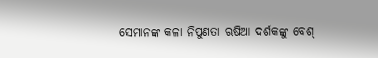ସେମାନଙ୍କ କଳା ନିପୁଣତା ଋଷିଆ ଦର୍ଶକଙ୍କୁ ବେଶ୍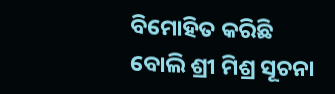ବିମୋହିତ କରିଛି ବୋଲି ଶ୍ରୀ ମିଶ୍ର ସୂଚନା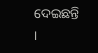ଦେଇଛନ୍ତି ।